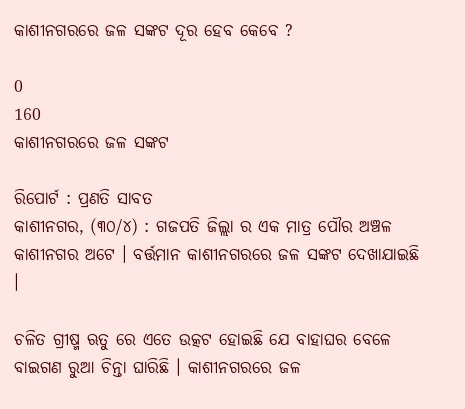କାଶୀନଗରରେ ଜଳ ସଙ୍କଟ ଦୂର ହେବ କେବେ ?

0
160
କାଶୀନଗରରେ ଜଳ ସଙ୍କଟ

ରିପୋର୍ଟ : ପ୍ରଣତି ସାବତ
କାଶୀନଗର, (୩୦/୪) : ଗଜପତି ଜିଲ୍ଲା ର ଏକ ମାତ୍ର ପୌର ଅଞ୍ଚଳ କାଶୀନଗର ଅଟେ । ବର୍ତ୍ତମାନ କାଶୀନଗରରେ ଜଳ ସଙ୍କଟ ଦେଖାଯାଇଛି ।

ଚଳିତ ଗ୍ରୀଷ୍ମ ଋତୁ ରେ ଏତେ ଉତ୍କଟ ହୋଇଛି ଯେ ବାହାଘର ବେଳେ ବାଇଗଣ ରୁଆ ଚିନ୍ତା ଘାରିଛି । କାଶୀନଗରରେ ଜଳ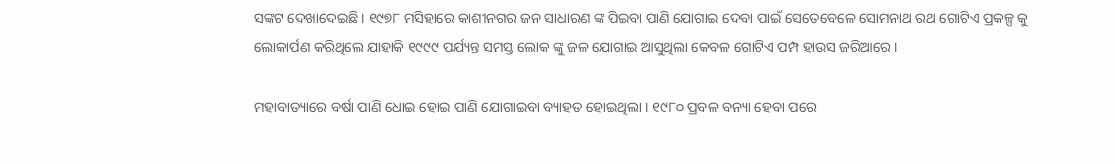ସଙ୍କଟ ଦେଖାଦେଇଛି । ୧୯୭୮ ମସିହାରେ କାଶୀନଗର ଜନ ସାଧାରଣ ଙ୍କ ପିଇବା ପାଣି ଯୋଗାଇ ଦେବା ପାଇଁ ସେତେବେଳେ ସୋମନାଥ ରଥ ଗୋଟିଏ ପ୍ରକଳ୍ପ କୁ ଲୋକାର୍ପଣ କରିଥିଲେ ଯାହାକି ୧୯୯୯ ପର୍ଯ୍ୟନ୍ତ ସମସ୍ତ ଲୋକ ଙ୍କୁ ଜଳ ଯୋଗାଇ ଆସୁଥିଲା କେବଳ ଗୋଟିଏ ପମ୍ପ ହାଉସ ଜରିଆରେ ।

ମହାବାତ୍ୟାରେ ବର୍ଷା ପାଣି ଧୋଇ ହୋଇ ପାଣି ଯୋଗାଇବା ବ୍ୟାହତ ହୋଇଥିଲା । ୧୯୮୦ ପ୍ରବଳ ବନ୍ୟା ହେବା ପରେ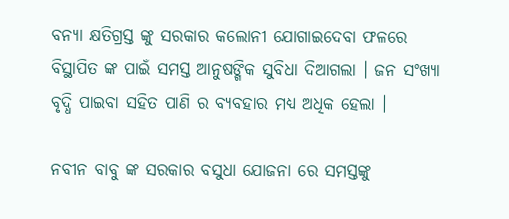ବନ୍ୟା କ୍ଷତିଗ୍ରସ୍ତ ଙ୍କୁ ସରକାର କଲୋନୀ ଯୋଗାଇଦେବା ଫଳରେ ବିସ୍ଥାପିତ ଙ୍କ ପାଇଁ ସମସ୍ତ ଆନୁଷଙ୍ଗିକ ସୁବିଧା ଦିଆଗଲା । ଜନ ସଂଖ୍ୟା ବୃଦ୍ଧି ପାଇବା ସହିତ ପାଣି ର ବ୍ୟବହାର ମଧ୍ୟ ଅଧିକ ହେଲା ।

ନବୀନ ବାବୁ ଙ୍କ ସରକାର ବସୁଧା ଯୋଜନା ରେ ସମସ୍ତଙ୍କୁ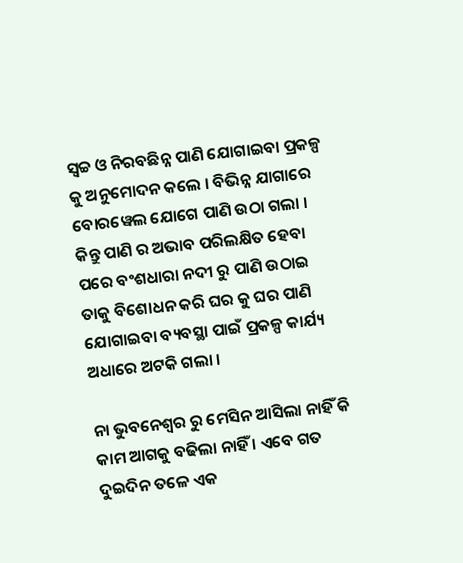ସ୍ଵଚ୍ଚ ଓ ନିରବଛିନ୍ନ ପାଣି ଯୋଗାଇବା ପ୍ରକଳ୍ପ କୁ ଅନୁମୋଦନ କଲେ । ବିଭିନ୍ନ ଯାଗାରେ ବୋରୱେଲ ଯୋଗେ ପାଣି ଉଠା ଗଲା । କିନ୍ତୁ ପାଣି ର ଅଭାବ ପରିଲକ୍ଷିତ ହେବା ପରେ ବଂଶଧାରା ନଦୀ ରୁ ପାଣି ଉଠାଇ ତାକୁ ବିଶୋଧନ କରି ଘର କୁ ଘର ପାଣି ଯୋଗାଇବା ବ୍ୟବସ୍ଥା ପାଇଁ ପ୍ରକଳ୍ପ କାର୍ଯ୍ୟ ଅଧାରେ ଅଟକି ଗଲା ।

ନା ଭୁବନେଶ୍ୱର ରୁ ମେସିନ ଆସିଲା ନାହିଁ କି କାମ ଆଗକୁ ବଢିଲା ନାହିଁ । ଏବେ ଗତ ଦୁଇଦିନ ତଳେ ଏକ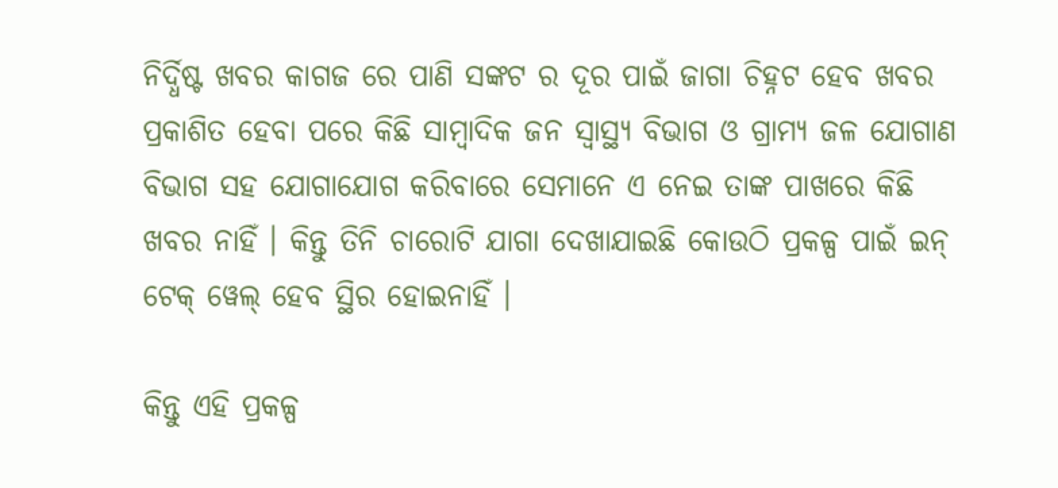ନିର୍ଦ୍ଧିଷ୍ଟ ଖବର କାଗଜ ରେ ପାଣି ସଙ୍କଟ ର ଦୂର ପାଇଁ ଜାଗା ଚିହ୍ନଟ ହେବ ଖବର ପ୍ରକାଶିତ ହେବା ପରେ କିଛି ସାମ୍ବାଦିକ ଜନ ସ୍ଵାସ୍ଥ୍ୟ ବିଭାଗ ଓ ଗ୍ରାମ୍ୟ ଜଳ ଯୋଗାଣ ବିଭାଗ ସହ ଯୋଗାଯୋଗ କରିବାରେ ସେମାନେ ଏ ନେଇ ତାଙ୍କ ପାଖରେ କିଛି ଖବର ନାହିଁ । କିନ୍ତୁ ତିନି ଚାରୋଟି ଯାଗା ଦେଖାଯାଇଛି କୋଉଠି ପ୍ରକଳ୍ପ ପାଇଁ ଇନ୍ ଟେକ୍ ୱେଲ୍ ହେବ ସ୍ଥିର ହୋଇନାହିଁ ।

କିନ୍ତୁ ଏହି ପ୍ରକଳ୍ପ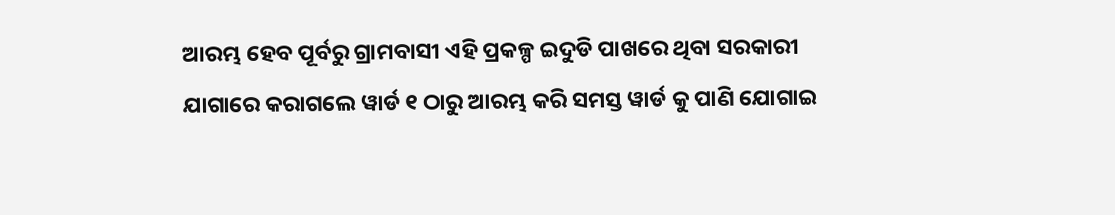ଆରମ୍ଭ ହେବ ପୂର୍ବରୁ ଗ୍ରାମବାସୀ ଏହି ପ୍ରକଳ୍ପ ଇଦୁଡି ପାଖରେ ଥିବା ସରକାରୀ ଯାଗାରେ କରାଗଲେ ୱାର୍ଡ ୧ ଠାରୁ ଆରମ୍ଭ କରି ସମସ୍ତ ୱାର୍ଡ କୁ ପାଣି ଯୋଗାଇ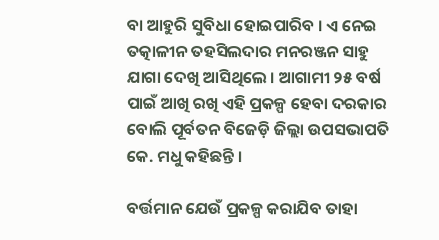ବା ଆହୁରି ସୁବିଧା ହୋଇପାରିବ । ଏ ନେଇ ତତ୍କାଳୀନ ତହସିଲଦାର ମନରଞ୍ଜନ ସାହୁ ଯାଗା ଦେଖି ଆସିଥିଲେ । ଆଗାମୀ ୨୫ ବର୍ଷ ପାଇଁ ଆଖି ରଖି ଏହି ପ୍ରକଳ୍ପ ହେବା ଦରକାର ବୋଲି ପୂର୍ବତନ ବିଜେଡ଼ି ଜିଲ୍ଲା ଉପସଭାପତି କେ. ମଧୁ କହିଛନ୍ତି ।

ବର୍ତ୍ତମାନ ଯେଉଁ ପ୍ରକଳ୍ପ କରାଯିବ ତାହା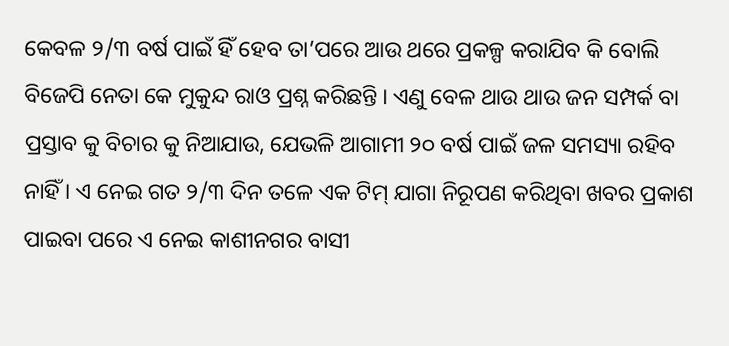କେବଳ ୨/୩ ବର୍ଷ ପାଇଁ ହିଁ ହେବ ତା’ପରେ ଆଉ ଥରେ ପ୍ରକଳ୍ପ କରାଯିବ କି ବୋଲି ବିଜେପି ନେତା କେ ମୁକୁନ୍ଦ ରାଓ ପ୍ରଶ୍ନ କରିଛନ୍ତି । ଏଣୁ ବେଳ ଥାଉ ଥାଉ ଜନ ସମ୍ପର୍କ ବା ପ୍ରସ୍ତାବ କୁ ବିଚାର କୁ ନିଆଯାଉ, ଯେଭଳି ଆଗାମୀ ୨୦ ବର୍ଷ ପାଇଁ ଜଳ ସମସ୍ୟା ରହିବ ନାହିଁ । ଏ ନେଇ ଗତ ୨/୩ ଦିନ ତଳେ ଏକ ଟିମ୍ ଯାଗା ନିରୂପଣ କରିଥିବା ଖବର ପ୍ରକାଶ ପାଇବା ପରେ ଏ ନେଇ କାଶୀନଗର ବାସୀ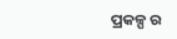ପ୍ରକଳ୍ପ ର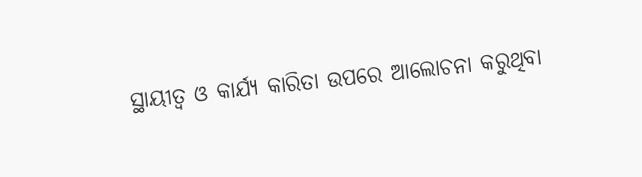ସ୍ଥାୟୀତ୍ୱ ଓ କାର୍ଯ୍ୟ କାରିତା ଉପରେ ଆଲୋଚନା କରୁଥିବା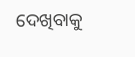ଦେଖିବାକୁ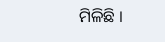ମିଳିଛି ।